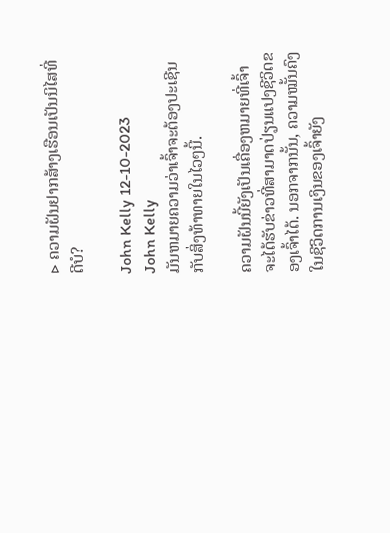▷ ຄວາມຝັນຢາກສ້າງເຮືອນເປັນນິໄສທີ່ດີບໍ?

John Kelly 12-10-2023
John Kelly
ມັນຫມາຍຄວາມວ່າເຈົ້າຈະຕ້ອງປະເຊີນກັບສິ່ງທ້າທາຍໃນໄວໆນີ້.

ຄວາມຝັນນີ້ຍັງເປັນເຄື່ອງຫມາຍທີ່ເຈົ້າຈະໄດ້ຮັບຂ່າວທີ່ສາມາດປ່ຽນແປງຊີວິດຂອງເຈົ້າໄດ້. ນອກຈາກນັ້ນ, ຄວາມໝັ້ນຄົງໃນຊີວິດການເງິນຂອງເຈົ້າຍັງ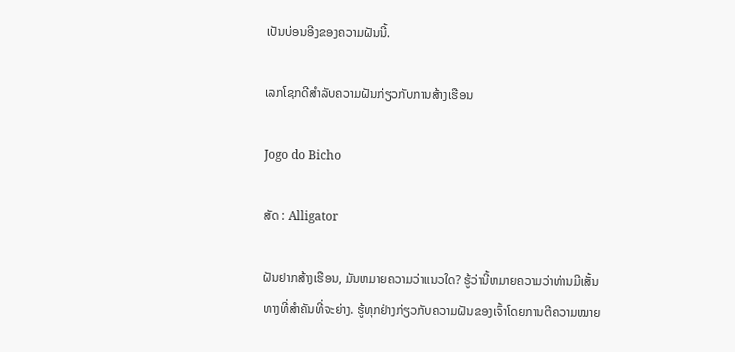ເປັນບ່ອນອີງຂອງຄວາມຝັນນີ້.

ເລກໂຊກດີສຳລັບຄວາມຝັນກ່ຽວກັບການສ້າງເຮືອນ

Jogo do Bicho

ສັດ : Alligator

ຝັນຢາກສ້າງເຮືອນ, ມັນຫມາຍຄວາມວ່າແນວໃດ? ຮູ້ວ່ານີ້ຫມາຍຄວາມວ່າທ່ານມີເສັ້ນທາງທີ່ສໍາຄັນທີ່ຈະຍ່າງ. ຮູ້ທຸກຢ່າງກ່ຽວກັບຄວາມຝັນຂອງເຈົ້າໂດຍການຕີຄວາມໝາຍ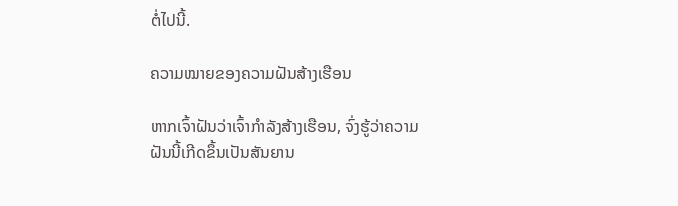ຕໍ່ໄປນີ້.

ຄວາມໝາຍຂອງຄວາມຝັນສ້າງເຮືອນ

ຫາກເຈົ້າຝັນວ່າເຈົ້າກຳລັງສ້າງເຮືອນ, ຈົ່ງຮູ້ວ່າຄວາມຝັນນີ້ເກີດຂຶ້ນເປັນສັນຍານ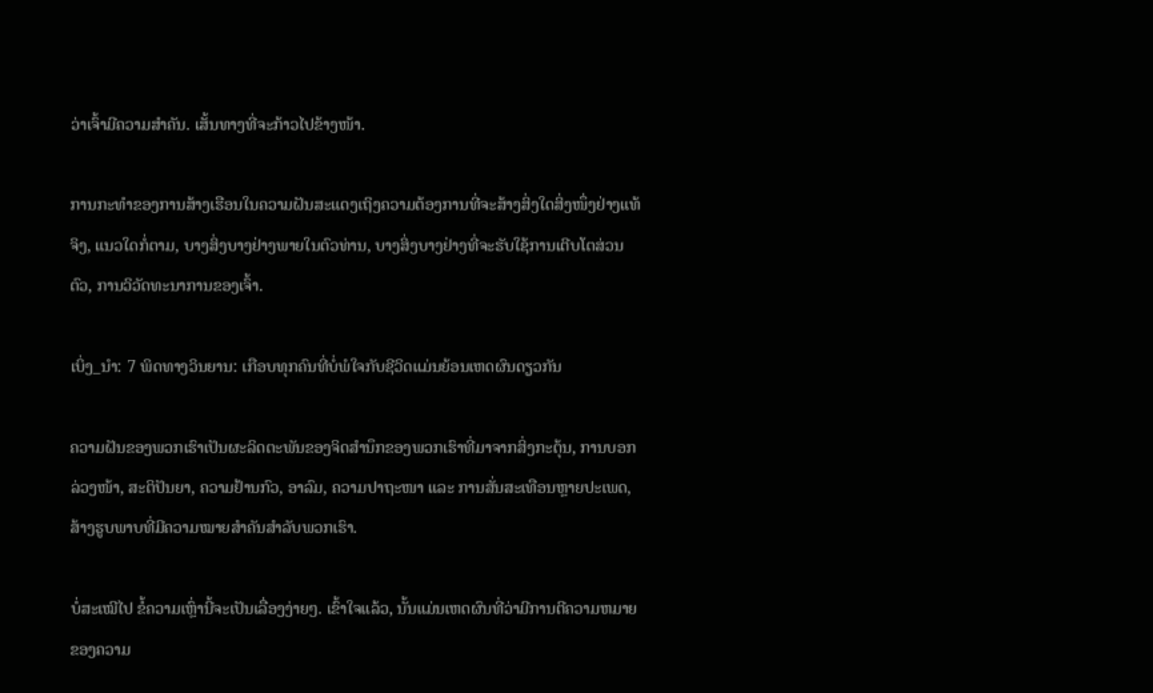ວ່າເຈົ້າມີຄວາມສຳຄັນ. ເສັ້ນທາງທີ່ຈະກ້າວໄປຂ້າງໜ້າ.

ການກະທຳຂອງການສ້າງເຮືອນໃນຄວາມຝັນສະແດງເຖິງຄວາມຕ້ອງການທີ່ຈະສ້າງສິ່ງໃດສິ່ງໜຶ່ງຢ່າງແທ້ຈິງ, ແນວໃດກໍ່ຕາມ, ບາງສິ່ງບາງຢ່າງພາຍໃນຕົວທ່ານ, ບາງສິ່ງບາງຢ່າງທີ່ຈະຮັບໃຊ້ການເຕີບໂຕສ່ວນຕົວ, ການວິວັດທະນາການຂອງເຈົ້າ.

ເບິ່ງ_ນຳ: 7 ພິດທາງວິນຍານ: ເກືອບທຸກຄົນທີ່ບໍ່ພໍໃຈກັບຊີວິດແມ່ນຍ້ອນເຫດຜົນດຽວກັນ

ຄວາມຝັນຂອງພວກເຮົາເປັນຜະລິດຕະພັນຂອງຈິດສຳນຶກຂອງພວກເຮົາທີ່ມາຈາກສິ່ງກະຕຸ້ນ, ການບອກລ່ວງໜ້າ, ສະຕິປັນຍາ, ຄວາມຢ້ານກົວ, ອາລົມ, ຄວາມປາຖະໜາ ແລະ ການສັ່ນສະເທືອນຫຼາຍປະເພດ, ສ້າງຮູບພາບທີ່ມີຄວາມໝາຍສຳຄັນສຳລັບພວກເຮົາ.

ບໍ່ສະເໝີໄປ ຂໍ້ຄວາມເຫຼົ່ານີ້ຈະເປັນເລື່ອງງ່າຍໆ. ເຂົ້າໃຈແລ້ວ, ນັ້ນແມ່ນເຫດຜົນທີ່ວ່າມີການຕີຄວາມຫມາຍຂອງຄວາມ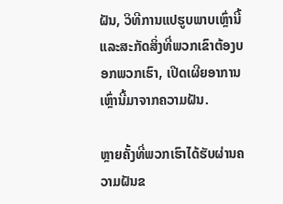ຝັນ, ວິທີການແປຮູບພາບເຫຼົ່ານີ້ແລະສະກັດສິ່ງທີ່ພວກເຂົາຕ້ອງບອກພວກເຮົາ, ເປີດເຜີຍອາການເຫຼົ່ານີ້ມາຈາກຄວາມຝັນ.

ຫຼາຍຄັ້ງທີ່ພວກເຮົາໄດ້ຮັບຜ່ານຄວາມຝັນຂ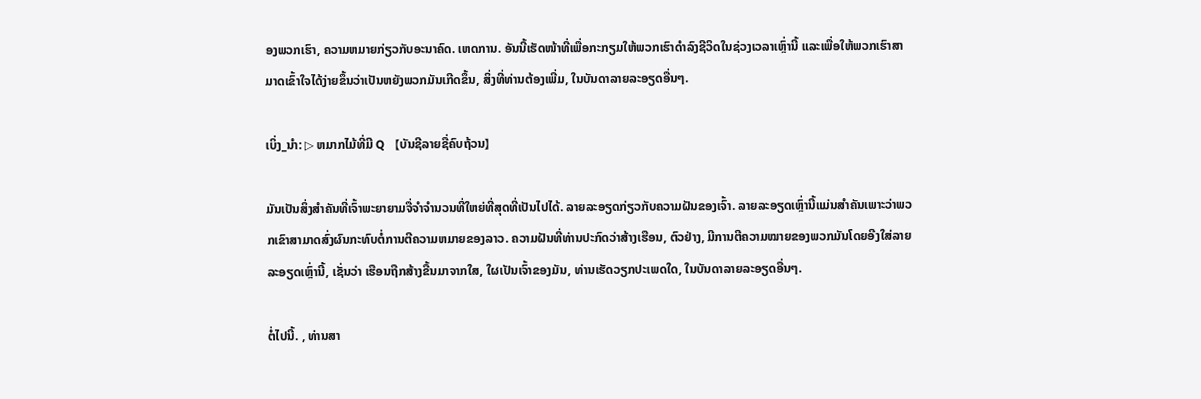ອງພວກເຮົາ, ຄວາມຫມາຍກ່ຽວກັບອະນາຄົດ. ເຫດການ. ອັນນີ້ເຮັດໜ້າທີ່ເພື່ອກະກຽມໃຫ້ພວກເຮົາດຳລົງຊີວິດໃນຊ່ວງເວລາເຫຼົ່ານີ້ ແລະເພື່ອໃຫ້ພວກເຮົາສາມາດເຂົ້າໃຈໄດ້ງ່າຍຂຶ້ນວ່າເປັນຫຍັງພວກມັນເກີດຂຶ້ນ, ສິ່ງທີ່ທ່ານຕ້ອງເພີ່ມ, ໃນບັນດາລາຍລະອຽດອື່ນໆ.

ເບິ່ງ_ນຳ: ▷ ຫມາກໄມ້ທີ່ມີ Q 【ບັນຊີລາຍຊື່ຄົບຖ້ວນ】

ມັນເປັນສິ່ງສຳຄັນທີ່ເຈົ້າພະຍາຍາມຈື່ຈຳຈຳນວນທີ່ໃຫຍ່ທີ່ສຸດທີ່ເປັນໄປໄດ້. ລາຍລະອຽດກ່ຽວກັບຄວາມຝັນຂອງເຈົ້າ. ລາຍລະອຽດເຫຼົ່ານີ້ແມ່ນສໍາຄັນເພາະວ່າພວກເຂົາສາມາດສົ່ງຜົນກະທົບຕໍ່ການຕີຄວາມຫມາຍຂອງລາວ. ຄວາມຝັນທີ່ທ່ານປະກົດວ່າສ້າງເຮືອນ, ຕົວຢ່າງ, ມີການຕີຄວາມໝາຍຂອງພວກມັນໂດຍອີງໃສ່ລາຍລະອຽດເຫຼົ່ານີ້, ເຊັ່ນວ່າ ເຮືອນຖືກສ້າງຂື້ນມາຈາກໃສ, ໃຜເປັນເຈົ້າຂອງມັນ, ທ່ານເຮັດວຽກປະເພດໃດ, ໃນບັນດາລາຍລະອຽດອື່ນໆ.

ຕໍ່ໄປນີ້. , ທ່ານສາ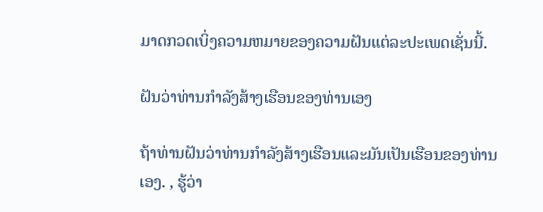ມາດກວດເບິ່ງຄວາມຫມາຍຂອງຄວາມຝັນແຕ່ລະປະເພດເຊັ່ນນີ້.

ຝັນວ່າທ່ານກໍາລັງສ້າງເຮືອນຂອງທ່ານເອງ

ຖ້າທ່ານຝັນວ່າທ່ານກໍາລັງສ້າງເຮືອນແລະມັນເປັນເຮືອນຂອງທ່ານເອງ. , ຮູ້ວ່າ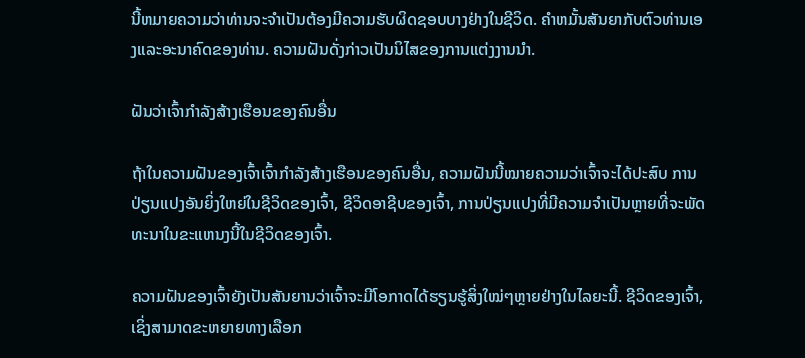ນີ້ຫມາຍຄວາມວ່າທ່ານຈະຈໍາເປັນຕ້ອງມີຄວາມຮັບຜິດຊອບບາງຢ່າງໃນຊີວິດ. ຄໍາຫມັ້ນສັນຍາກັບຕົວທ່ານເອງແລະອະນາຄົດຂອງທ່ານ. ຄວາມຝັນດັ່ງກ່າວເປັນນິໄສຂອງການແຕ່ງງານນຳ.

ຝັນວ່າເຈົ້າກຳລັງສ້າງເຮືອນຂອງຄົນອື່ນ

ຖ້າໃນຄວາມຝັນຂອງເຈົ້າເຈົ້າກຳລັງສ້າງເຮືອນຂອງຄົນອື່ນ, ຄວາມຝັນນີ້ໝາຍຄວາມວ່າເຈົ້າຈະໄດ້ປະສົບ ການປ່ຽນແປງອັນຍິ່ງໃຫຍ່ໃນຊີວິດຂອງເຈົ້າ, ຊີວິດອາຊີບຂອງເຈົ້າ, ການປ່ຽນແປງທີ່ມີຄວາມຈໍາເປັນຫຼາຍທີ່ຈະພັດທະນາໃນຂະແຫນງນີ້ໃນຊີວິດຂອງເຈົ້າ.

ຄວາມຝັນຂອງເຈົ້າຍັງເປັນສັນຍານວ່າເຈົ້າຈະມີໂອກາດໄດ້ຮຽນຮູ້ສິ່ງໃໝ່ໆຫຼາຍຢ່າງໃນໄລຍະນີ້. ຊີວິດຂອງເຈົ້າ, ເຊິ່ງສາມາດຂະຫຍາຍທາງເລືອກ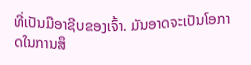ທີ່ເປັນມືອາຊີບຂອງເຈົ້າ. ມັນອາດຈະເປັນໂອກາດໃນການສຶ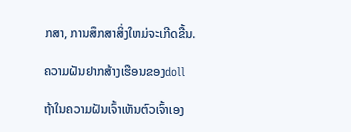ກສາ, ການສຶກສາສິ່ງໃຫມ່ຈະເກີດຂື້ນ.

ຄວາມຝັນຢາກສ້າງເຮືອນຂອງdoll

ຖ້າໃນຄວາມຝັນເຈົ້າເຫັນຕົວເຈົ້າເອງ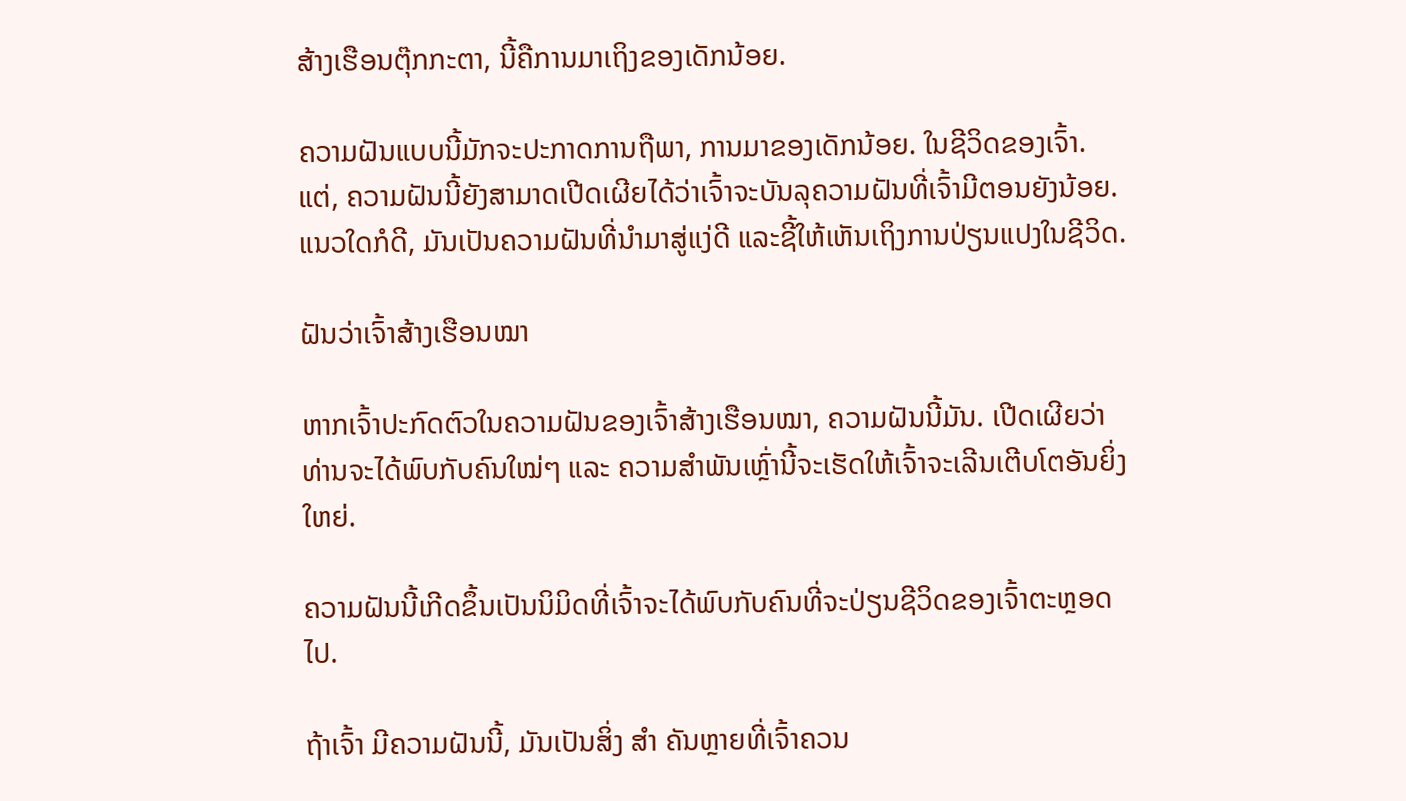ສ້າງເຮືອນຕຸ໊ກກະຕາ, ນີ້ຄືການມາເຖິງຂອງເດັກນ້ອຍ.

ຄວາມຝັນແບບນີ້ມັກຈະປະກາດການຖືພາ, ການມາຂອງເດັກນ້ອຍ. ໃນຊີວິດຂອງເຈົ້າ. ແຕ່, ຄວາມຝັນນີ້ຍັງສາມາດເປີດເຜີຍໄດ້ວ່າເຈົ້າຈະບັນລຸຄວາມຝັນທີ່ເຈົ້າມີຕອນຍັງນ້ອຍ. ແນວໃດກໍດີ, ມັນເປັນຄວາມຝັນທີ່ນໍາມາສູ່ແງ່ດີ ແລະຊີ້ໃຫ້ເຫັນເຖິງການປ່ຽນແປງໃນຊີວິດ.

ຝັນວ່າເຈົ້າສ້າງເຮືອນໝາ

ຫາກເຈົ້າປະກົດຕົວໃນຄວາມຝັນຂອງເຈົ້າສ້າງເຮືອນໝາ, ຄວາມຝັນນີ້ມັນ. ເປີດເຜີຍວ່າທ່ານຈະໄດ້ພົບກັບຄົນໃໝ່ໆ ແລະ ຄວາມສຳພັນເຫຼົ່ານີ້ຈະເຮັດໃຫ້ເຈົ້າຈະເລີນເຕີບໂຕອັນຍິ່ງໃຫຍ່.

ຄວາມຝັນນີ້ເກີດຂຶ້ນເປັນນິມິດທີ່ເຈົ້າຈະໄດ້ພົບກັບຄົນທີ່ຈະປ່ຽນຊີວິດຂອງເຈົ້າຕະຫຼອດໄປ.

ຖ້າເຈົ້າ ມີຄວາມຝັນນີ້, ມັນເປັນສິ່ງ ສຳ ຄັນຫຼາຍທີ່ເຈົ້າຄວນ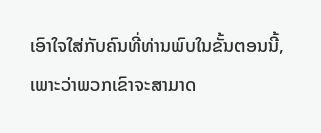ເອົາໃຈໃສ່ກັບຄົນທີ່ທ່ານພົບໃນຂັ້ນຕອນນີ້, ເພາະວ່າພວກເຂົາຈະສາມາດ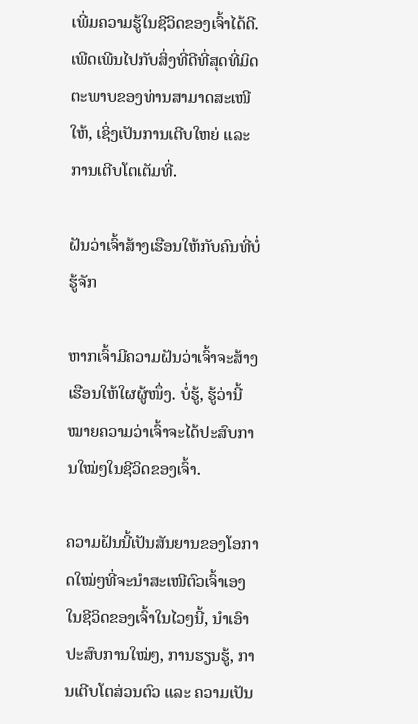ເພີ່ມຄວາມຮູ້ໃນຊີວິດຂອງເຈົ້າໄດ້ດີ. ເພີດເພີນໄປກັບສິ່ງທີ່ດີທີ່ສຸດທີ່ມິດຕະພາບຂອງທ່ານສາມາດສະເໜີໃຫ້, ເຊິ່ງເປັນການເຕີບໃຫຍ່ ແລະ ການເຕີບໂຕເຕັມທີ່.

ຝັນວ່າເຈົ້າສ້າງເຮືອນໃຫ້ກັບຄົນທີ່ບໍ່ຮູ້ຈັກ

ຫາກເຈົ້າມີຄວາມຝັນວ່າເຈົ້າຈະສ້າງເຮືອນໃຫ້ໃຜຜູ້ໜຶ່ງ. ບໍ່ຮູ້, ຮູ້ວ່ານີ້ໝາຍຄວາມວ່າເຈົ້າຈະໄດ້ປະສົບການໃໝ່ໆໃນຊີວິດຂອງເຈົ້າ.

ຄວາມຝັນນີ້ເປັນສັນຍານຂອງໂອກາດໃໝ່ໆທີ່ຈະນຳສະເໜີຕົວເຈົ້າເອງໃນຊີວິດຂອງເຈົ້າໃນໄວໆນີ້, ນຳເອົາປະສົບການໃໝ່ໆ, ການຮຽນຮູ້, ການເຕີບໂຕສ່ວນຕົວ ແລະ ຄວາມເປັນ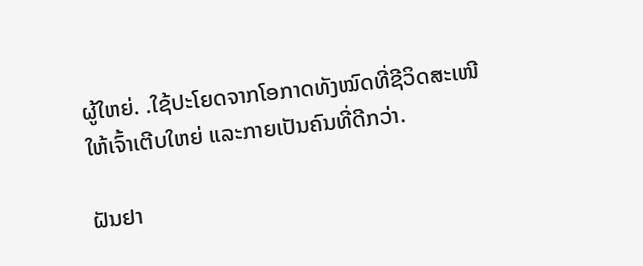ຜູ້ໃຫຍ່. .ໃຊ້ປະໂຍດຈາກໂອກາດທັງໝົດທີ່ຊີວິດສະເໜີໃຫ້ເຈົ້າເຕີບໃຫຍ່ ແລະກາຍເປັນຄົນທີ່ດີກວ່າ.

ຝັນຢາ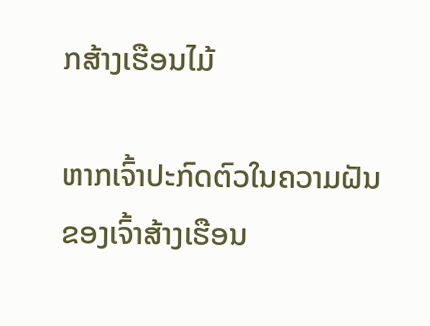ກສ້າງເຮືອນໄມ້

ຫາກເຈົ້າປະກົດຕົວໃນຄວາມຝັນຂອງເຈົ້າສ້າງເຮືອນ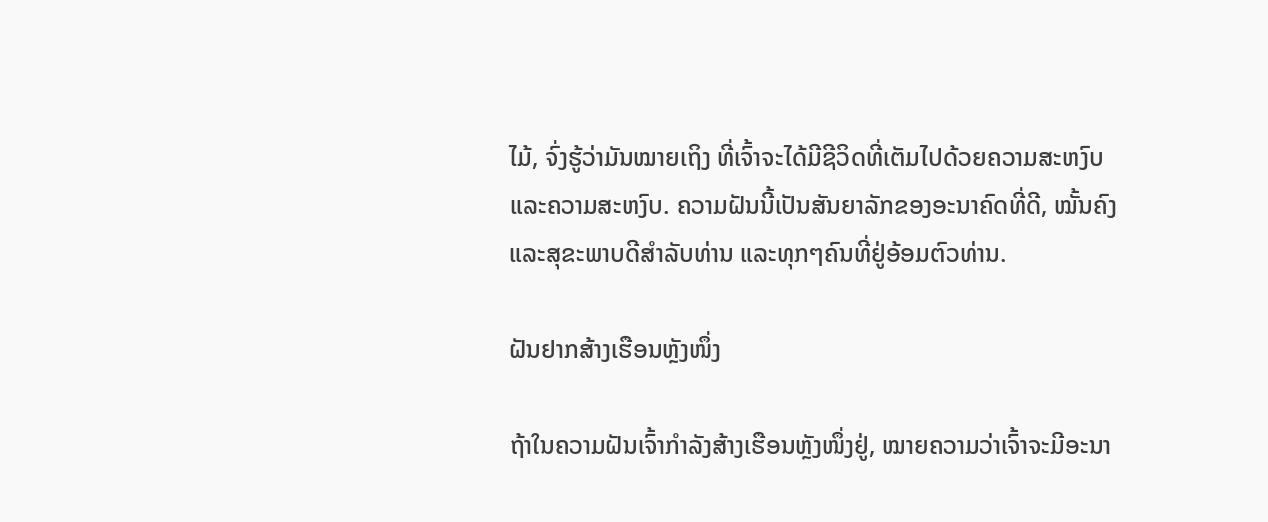ໄມ້, ຈົ່ງຮູ້ວ່າມັນໝາຍເຖິງ ທີ່ເຈົ້າຈະໄດ້ມີຊີວິດທີ່ເຕັມໄປດ້ວຍຄວາມສະຫງົບ ແລະຄວາມສະຫງົບ. ຄວາມຝັນນີ້ເປັນສັນຍາລັກຂອງອະນາຄົດທີ່ດີ, ໝັ້ນຄົງ ແລະສຸຂະພາບດີສຳລັບທ່ານ ແລະທຸກໆຄົນທີ່ຢູ່ອ້ອມຕົວທ່ານ.

ຝັນຢາກສ້າງເຮືອນຫຼັງໜຶ່ງ

ຖ້າໃນຄວາມຝັນເຈົ້າກຳລັງສ້າງເຮືອນຫຼັງໜຶ່ງຢູ່, ໝາຍຄວາມວ່າເຈົ້າຈະມີອະນາ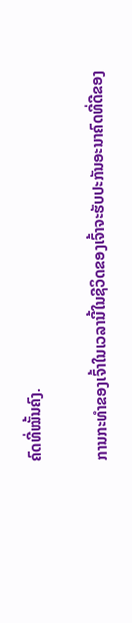ຄົດທີ່ໝັ້ນຄົງ.

ການກະທຳຂອງເຈົ້າໃນເວລານີ້ໃນຊີວິດຂອງເຈົ້າຈະຮັບປະກັນອະນາຄົດທີ່ດີຂອງ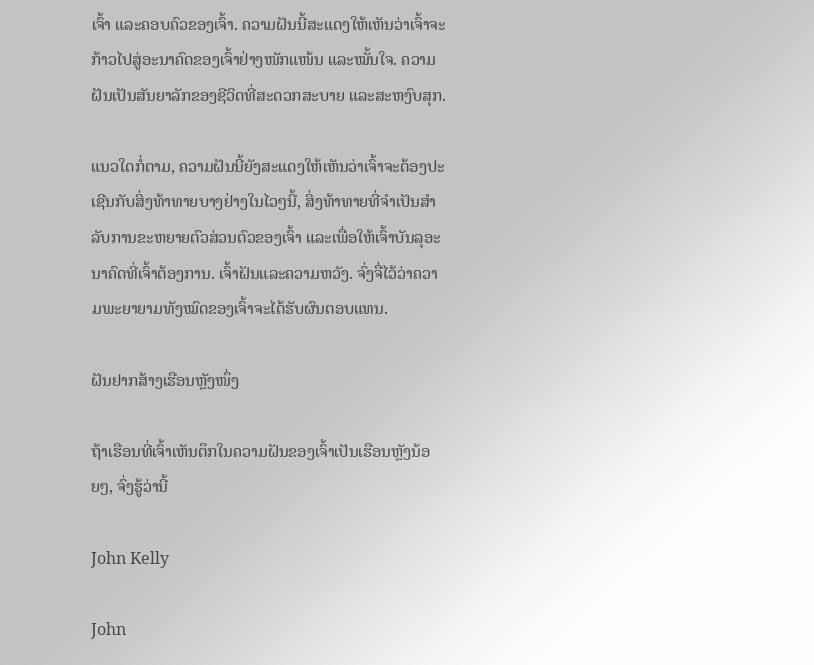ເຈົ້າ ແລະຄອບຄົວຂອງເຈົ້າ. ຄວາມຝັນນີ້ສະແດງໃຫ້ເຫັນວ່າເຈົ້າຈະກ້າວໄປສູ່ອະນາຄົດຂອງເຈົ້າຢ່າງໜັກແໜ້ນ ແລະໝັ້ນໃຈ. ຄວາມຝັນເປັນສັນຍາລັກຂອງຊີວິດທີ່ສະດວກສະບາຍ ແລະສະຫງົບສຸກ.

ແນວໃດກໍ່ຕາມ, ຄວາມຝັນນີ້ຍັງສະແດງໃຫ້ເຫັນວ່າເຈົ້າຈະຕ້ອງປະເຊີນກັບສິ່ງທ້າທາຍບາງຢ່າງໃນໄວໆນີ້, ສິ່ງທ້າທາຍທີ່ຈໍາເປັນສໍາລັບການຂະຫຍາຍຕົວສ່ວນຕົວຂອງເຈົ້າ ແລະເພື່ອໃຫ້ເຈົ້າບັນລຸອະນາຄົດທີ່ເຈົ້າຕ້ອງການ. ເຈົ້າຝັນແລະຄວາມຫວັງ. ຈົ່ງຈື່ໄວ້ວ່າຄວາມພະຍາຍາມທັງໝົດຂອງເຈົ້າຈະໄດ້ຮັບຜົນຕອບແທນ.

ຝັນຢາກສ້າງເຮືອນຫຼັງໜຶ່ງ

ຖ້າເຮືອນທີ່ເຈົ້າເຫັນຕຶກໃນຄວາມຝັນຂອງເຈົ້າເປັນເຮືອນຫຼັງນ້ອຍໆ, ຈົ່ງຮູ້ວ່ານີ້

John Kelly

John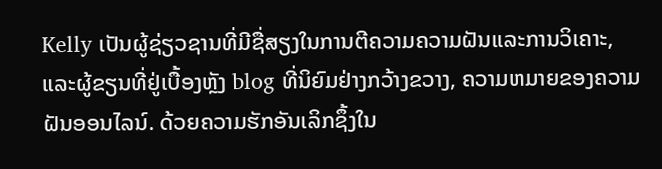Kelly ເປັນຜູ້ຊ່ຽວຊານທີ່ມີຊື່ສຽງໃນການຕີຄວາມຄວາມຝັນແລະການວິເຄາະ, ແລະຜູ້ຂຽນທີ່ຢູ່ເບື້ອງຫຼັງ blog ທີ່ນິຍົມຢ່າງກວ້າງຂວາງ, ຄວາມຫມາຍຂອງຄວາມຝັນອອນໄລນ໌. ດ້ວຍຄວາມຮັກອັນເລິກຊຶ້ງໃນ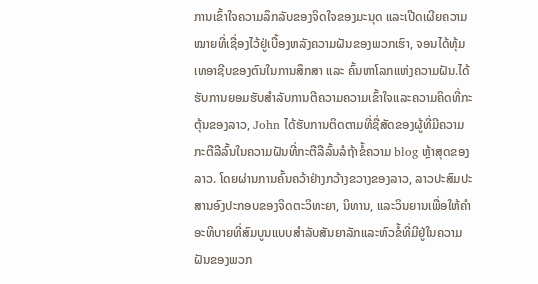ການເຂົ້າໃຈຄວາມລຶກລັບຂອງຈິດໃຈຂອງມະນຸດ ແລະເປີດເຜີຍຄວາມໝາຍທີ່ເຊື່ອງໄວ້ຢູ່ເບື້ອງຫລັງຄວາມຝັນຂອງພວກເຮົາ, ຈອນໄດ້ທຸ້ມເທອາຊີບຂອງຕົນໃນການສຶກສາ ແລະ ຄົ້ນຫາໂລກແຫ່ງຄວາມຝັນ.ໄດ້ຮັບການຍອມຮັບສໍາລັບການຕີຄວາມຄວາມເຂົ້າໃຈແລະຄວາມຄິດທີ່ກະຕຸ້ນຂອງລາວ, John ໄດ້ຮັບການຕິດຕາມທີ່ຊື່ສັດຂອງຜູ້ທີ່ມີຄວາມກະຕືລືລົ້ນໃນຄວາມຝັນທີ່ກະຕືລືລົ້ນລໍຖ້າຂໍ້ຄວາມ blog ຫຼ້າສຸດຂອງລາວ. ໂດຍຜ່ານການຄົ້ນຄວ້າຢ່າງກວ້າງຂວາງຂອງລາວ, ລາວປະສົມປະສານອົງປະກອບຂອງຈິດຕະວິທະຍາ, ນິທານ, ແລະວິນຍານເພື່ອໃຫ້ຄໍາອະທິບາຍທີ່ສົມບູນແບບສໍາລັບສັນຍາລັກແລະຫົວຂໍ້ທີ່ມີຢູ່ໃນຄວາມຝັນຂອງພວກ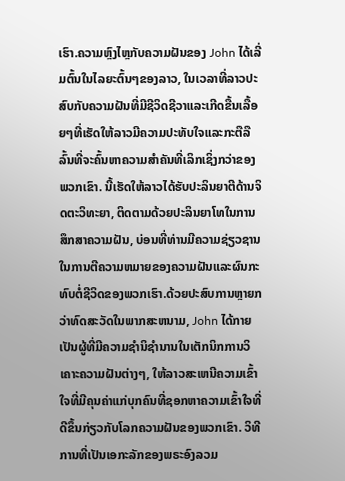ເຮົາ.ຄວາມຫຼົງໄຫຼກັບຄວາມຝັນຂອງ John ໄດ້ເລີ່ມຕົ້ນໃນໄລຍະຕົ້ນໆຂອງລາວ, ໃນເວລາທີ່ລາວປະສົບກັບຄວາມຝັນທີ່ມີຊີວິດຊີວາແລະເກີດຂື້ນເລື້ອຍໆທີ່ເຮັດໃຫ້ລາວມີຄວາມປະທັບໃຈແລະກະຕືລືລົ້ນທີ່ຈະຄົ້ນຫາຄວາມສໍາຄັນທີ່ເລິກເຊິ່ງກວ່າຂອງພວກເຂົາ. ນີ້ເຮັດໃຫ້ລາວໄດ້ຮັບປະລິນຍາຕີດ້ານຈິດຕະວິທະຍາ, ຕິດຕາມດ້ວຍປະລິນຍາໂທໃນການສຶກສາຄວາມຝັນ, ບ່ອນທີ່ທ່ານມີຄວາມຊ່ຽວຊານໃນການຕີຄວາມຫມາຍຂອງຄວາມຝັນແລະຜົນກະທົບຕໍ່ຊີວິດຂອງພວກເຮົາ.ດ້ວຍປະສົບການຫຼາຍກວ່າທົດສະວັດໃນພາກສະຫນາມ, John ໄດ້ກາຍເປັນຜູ້ທີ່ມີຄວາມຊໍານິຊໍານານໃນເຕັກນິກການວິເຄາະຄວາມຝັນຕ່າງໆ, ໃຫ້ລາວສະເຫນີຄວາມເຂົ້າໃຈທີ່ມີຄຸນຄ່າແກ່ບຸກຄົນທີ່ຊອກຫາຄວາມເຂົ້າໃຈທີ່ດີຂຶ້ນກ່ຽວກັບໂລກຄວາມຝັນຂອງພວກເຂົາ. ວິທີການທີ່ເປັນເອກະລັກຂອງພຣະອົງລວມ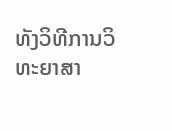ທັງວິທີການວິທະຍາສາ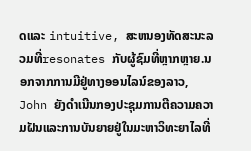ດແລະ intuitive, ສະຫນອງທັດສະນະລວມທີ່resonates ກັບຜູ້ຊົມທີ່ຫຼາກຫຼາຍ.ນອກຈາກການມີຢູ່ທາງອອນໄລນ໌ຂອງລາວ, John ຍັງດໍາເນີນກອງປະຊຸມການຕີຄວາມຄວາມຝັນແລະການບັນຍາຍຢູ່ໃນມະຫາວິທະຍາໄລທີ່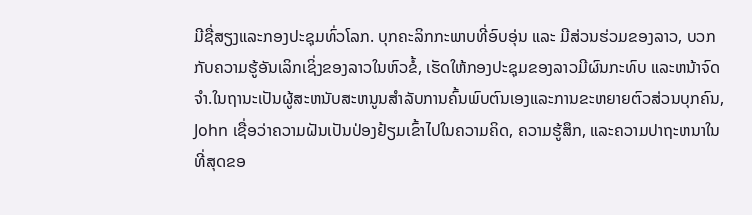ມີຊື່ສຽງແລະກອງປະຊຸມທົ່ວໂລກ. ບຸກຄະລິກກະພາບທີ່ອົບອຸ່ນ ແລະ ມີສ່ວນຮ່ວມຂອງລາວ, ບວກກັບຄວາມຮູ້ອັນເລິກເຊິ່ງຂອງລາວໃນຫົວຂໍ້, ເຮັດໃຫ້ກອງປະຊຸມຂອງລາວມີຜົນກະທົບ ແລະຫນ້າຈົດຈໍາ.ໃນຖານະເປັນຜູ້ສະຫນັບສະຫນູນສໍາລັບການຄົ້ນພົບຕົນເອງແລະການຂະຫຍາຍຕົວສ່ວນບຸກຄົນ, John ເຊື່ອວ່າຄວາມຝັນເປັນປ່ອງຢ້ຽມເຂົ້າໄປໃນຄວາມຄິດ, ຄວາມຮູ້ສຶກ, ແລະຄວາມປາຖະຫນາໃນທີ່ສຸດຂອ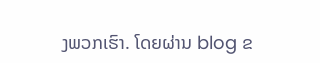ງພວກເຮົາ. ໂດຍຜ່ານ blog ຂ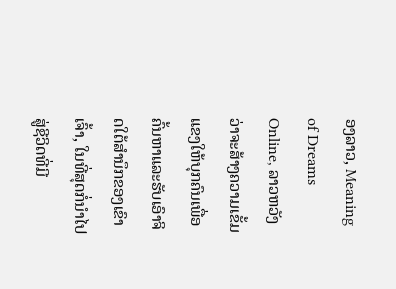ອງລາວ, Meaning of Dreams Online, ລາວຫວັງວ່າຈະສ້າງຄວາມເຂັ້ມແຂງໃຫ້ບຸກຄົນເພື່ອຄົ້ນຫາແລະຮັບເອົາຈິດໃຕ້ສໍານຶກຂອງເຂົາເຈົ້າ, ໃນທີ່ສຸດກໍ່ນໍາໄປສູ່ຊີວິດທີ່ມີ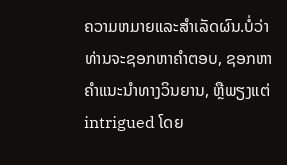ຄວາມຫມາຍແລະສໍາເລັດຜົນ.ບໍ່ວ່າທ່ານຈະຊອກຫາຄໍາຕອບ, ຊອກຫາຄໍາແນະນໍາທາງວິນຍານ, ຫຼືພຽງແຕ່ intrigued ໂດຍ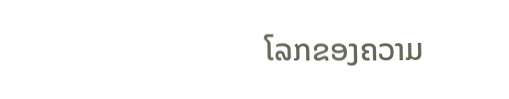ໂລກຂອງຄວາມ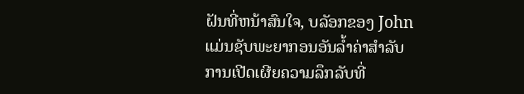ຝັນທີ່ຫນ້າສົນໃຈ, ບລັອກຂອງ John ແມ່ນຊັບພະຍາກອນອັນລ້ຳຄ່າສໍາລັບການເປີດເຜີຍຄວາມລຶກລັບທີ່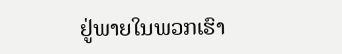ຢູ່ພາຍໃນພວກເຮົາ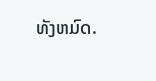ທັງຫມົດ.